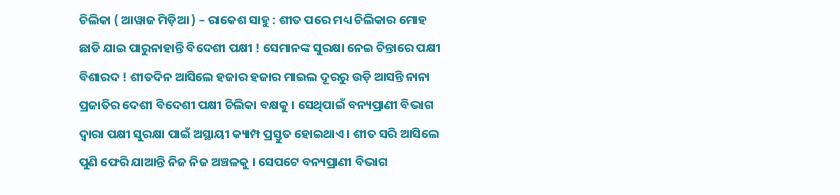ଚିଲିକା ( ଆୱାଜ ମିଡ଼ିଆ ) – ରାକେଶ ସାହୁ : ଶୀତ ପରେ ମଧ୍ୟ ଚିଲିକାର ମୋହ ଛାଡି ଯାଇ ପାରୁନାହାନ୍ତି ବିଦେଶୀ ପକ୍ଷୀ ! ସେମାନଙ୍କ ସୁରକ୍ଷା ନେଇ ଚିନ୍ତାରେ ପକ୍ଷୀ ବିଶାରଦ ! ଶୀତଦିନ ଆସିଲେ ହଜାର ହଜାର ମାଇଲ ଦୂରରୁ ଉଡ଼ି ଆସନ୍ତି ନାନା ପ୍ରଜାତିର ଦେଶୀ ବିଦେଶୀ ପକ୍ଷୀ ଚିଲିକା ବକ୍ଷକୁ । ସେଥିପାଇଁ ବନ୍ୟପ୍ରାଣୀ ବିଭାଗ ଦ୍ବାରା ପକ୍ଷୀ ସୁରକ୍ଷା ପାଇଁ ଅସ୍ଥାୟୀ କ୍ୟାମ୍ପ ପ୍ରସ୍ତୁତ ହୋଇଥାଏ । ଶୀତ ସରି ଆସିଲେ ପୁଣି ଫେରି ଯାଆନ୍ତି ନିଜ ନିଜ ଅଞ୍ଚଳକୁ । ସେପଟେ ବନ୍ୟପ୍ରାଣୀ ବିଭାଗ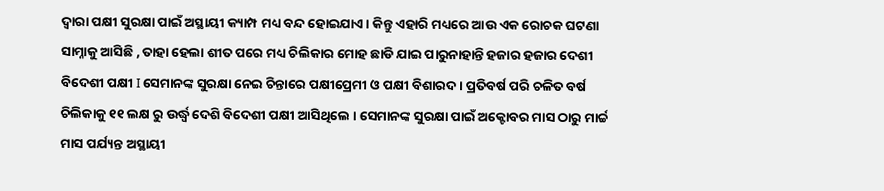ଦ୍ବାରା ପକ୍ଷୀ ସୁରକ୍ଷା ପାଇଁ ଅସ୍ଥାୟୀ କ୍ୟାମ୍ପ ମଧ୍ୟ ବନ୍ଦ ହୋଇଯାଏ । କିନ୍ତୁ ଏହାରି ମଧ୍ୟରେ ଆଉ ଏକ ରୋଚକ ଘଟଣା ସାମ୍ନାକୁ ଆସିଛି , ତାହା ହେଲା ଶୀତ ପରେ ମଧ୍ୟ ଚିଲିକାର ମୋହ ଛାଡି ଯାଇ ପାରୁନାହାନ୍ତି ହଜାର ହଜାର ଦେଶୀ ବିଦେଶୀ ପକ୍ଷୀ I ସେମାନଙ୍କ ସୁରକ୍ଷା ନେଇ ଚିନ୍ତାରେ ପକ୍ଷୀପ୍ରେମୀ ଓ ପକ୍ଷୀ ବିଶାରଦ । ପ୍ରତିବର୍ଷ ପରି ଚଳିତ ବର୍ଷ ଚିଲିକାକୁ ୧୧ ଲକ୍ଷ ରୁ ଉର୍ଦ୍ଧ୍ବ ଦେଶି ବିଦେଶୀ ପକ୍ଷୀ ଆସିଥିଲେ । ସେମାନଙ୍କ ସୁରକ୍ଷା ପାଇଁ ଅକ୍ଟୋବର ମାସ ଠାରୁ ମାର୍ଚ୍ଚ ମାସ ପର୍ଯ୍ୟନ୍ତ ଅସ୍ଥାୟୀ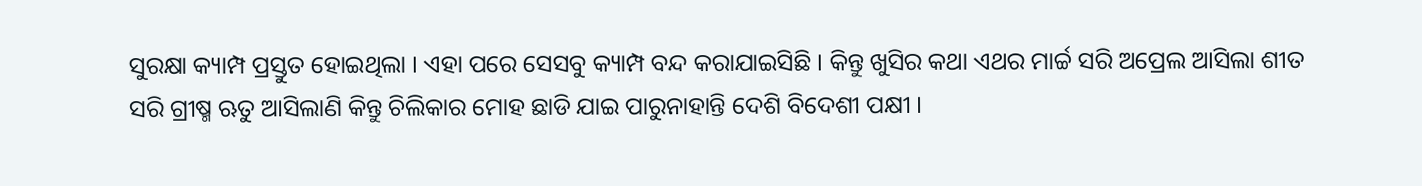ସୁରକ୍ଷା କ୍ୟାମ୍ପ ପ୍ରସ୍ତୁତ ହୋଇଥିଲା । ଏହା ପରେ ସେସବୁ କ୍ୟାମ୍ପ ବନ୍ଦ କରାଯାଇସିଛି । କିନ୍ତୁ ଖୁସିର କଥା ଏଥର ମାର୍ଚ୍ଚ ସରି ଅପ୍ରେଲ ଆସିଲା ଶୀତ ସରି ଗ୍ରୀଷ୍ମ ଋତୁ ଆସିଲାଣି କିନ୍ତୁ ଚିଲିକାର ମୋହ ଛାଡି ଯାଇ ପାରୁନାହାନ୍ତି ଦେଶି ବିଦେଶୀ ପକ୍ଷୀ ।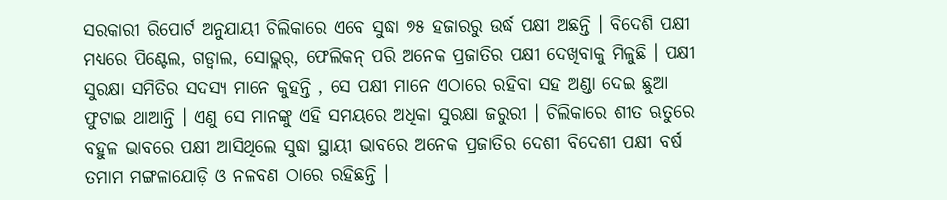ସରକାରୀ ରିପୋର୍ଟ ଅନୁଯାୟୀ ଚିଲିକାରେ ଏବେ ସୁଦ୍ଧା ୭୫ ହଜାରରୁ ଉର୍ଦ୍ଧ ପକ୍ଷୀ ଅଛନ୍ତି । ବିଦେଶି ପକ୍ଷୀ ମଧ୍ୟରେ ପିଣ୍ଟେଲ, ଗଡ୍ୱାଲ, ସୋଭ୍ଲର୍, ଫେଲିକନ୍ ପରି ଅନେକ ପ୍ରଜାତିର ପକ୍ଷୀ ଦେଖିବାକୁ ମିଳୁଛି । ପକ୍ଷୀ ସୁରକ୍ଷା ସମିତିର ସଦସ୍ୟ ମାନେ କୁହନ୍ତି , ସେ ପକ୍ଷୀ ମାନେ ଏଠାରେ ରହିବା ସହ ଅଣ୍ଡା ଦେଇ ଛୁଆ ଫୁଟାଇ ଥାଆନ୍ତି । ଏଣୁ ସେ ମାନଙ୍କୁ ଏହି ସମୟରେ ଅଧିକା ସୁରକ୍ଷା ଜରୁରୀ । ଚିଲିକାରେ ଶୀତ ଋତୁରେ ବହୁଳ ଭାବରେ ପକ୍ଷୀ ଆସିଥିଲେ ସୁଦ୍ଧା ସ୍ଥାୟୀ ଭାବରେ ଅନେକ ପ୍ରଜାତିର ଦେଶୀ ବିଦେଶୀ ପକ୍ଷୀ ବର୍ଷ ତମାମ ମଙ୍ଗଳାଯୋଡ଼ି ଓ ନଳବଣ ଠାରେ ରହିଛନ୍ତି ।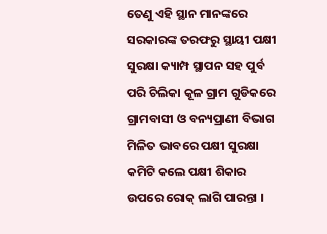ତେଣୁ ଏହି ସ୍ଥାନ ମାନଙ୍କରେ ସରକାରଙ୍କ ତରଫରୁ ସ୍ଥାୟୀ ପକ୍ଷୀ ସୁରକ୍ଷା କ୍ୟାମ୍ପ ସ୍ଥାପନ ସହ ପୁର୍ବ ପରି ଚିଲିକା କୂଳ ଗ୍ରାମ ଗୁଡିକରେ ଗ୍ରାମବାସୀ ଓ ବନ୍ୟପ୍ରାଣୀ ବିଭାଗ ମିଳିତ ଭାବରେ ପକ୍ଷୀ ସୁରକ୍ଷା କମିଟି କଲେ ପକ୍ଷୀ ଶିକାର ଉପରେ ରୋକ୍ ଲାଗି ପାରନ୍ତା ।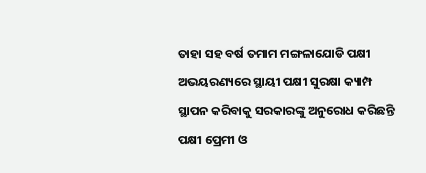ତାହା ସହ ବର୍ଷ ତମାମ ମଙ୍ଗଳାଯୋଡି ପକ୍ଷୀ ଅଭୟରଣ୍ୟରେ ସ୍ଥାୟୀ ପକ୍ଷୀ ସୁରକ୍ଷା କ୍ୟାମ୍ପ ସ୍ଥାପନ କରିବାକୁ ସରକାରଙ୍କୁ ଅନୁରୋଧ କରିଛନ୍ତି ପକ୍ଷୀ ପ୍ରେମୀ ଓ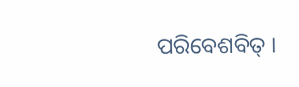ପରିବେଶବିତ୍ ।